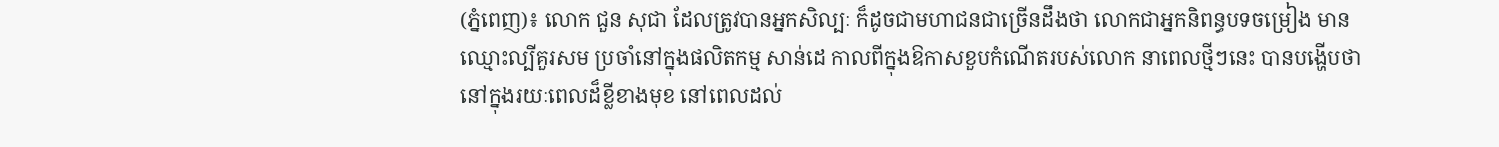(ភ្នំពេញ)៖ លោក ជួន សុជា ដែលត្រូវបានអ្នកសិល្បៈ ក៏ដូចជាមហាជនជាច្រើនដឹងថា លោកជាអ្នកនិពន្ធបទចម្រៀង មានឈ្មោះល្បីគួរសម ប្រចាំនៅក្នុងផលិតកម្ម សាន់ដេ កាលពីក្នុងឱកាសខួបកំណើតរបស់លោក នាពេលថ្មីៗនេះ បានបង្ហើបថា នៅក្នុងរយៈពេលដ៏ខ្លីខាងមុខ នៅពេលដល់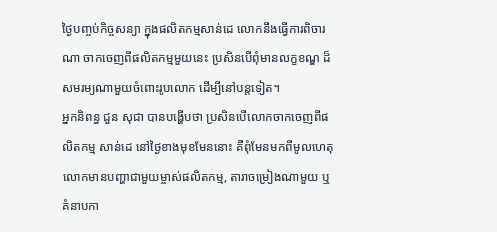ថ្ងៃបញ្ចប់កិច្ចសន្យា ក្នុងផលិតកម្មសាន់ដេ លោកនឹងធ្វើការពិចារណា ចាកចេញពីផលិតកម្មមួយនេះ ប្រសិនបើពុំមានលក្ខខណ្ឌ ដ៏សមរម្យណាមួយចំពោះរូបលោក ដើម្បីនៅបន្តទៀត។
អ្នកនិពន្ធ ជួន សុជា បានបង្ហើបថា ប្រសិនបើលោកចាកចេញពីផលិតកម្ម សាន់ដេ នៅថ្ងៃខាងមុខមែននោះ គឺពុំមែនមកពីមូលហេតុ លោកមានបញ្ហាជាមួយម្ចាស់ផលិតកម្ម, តារាចម្រៀងណាមួយ ឬគំនាបកា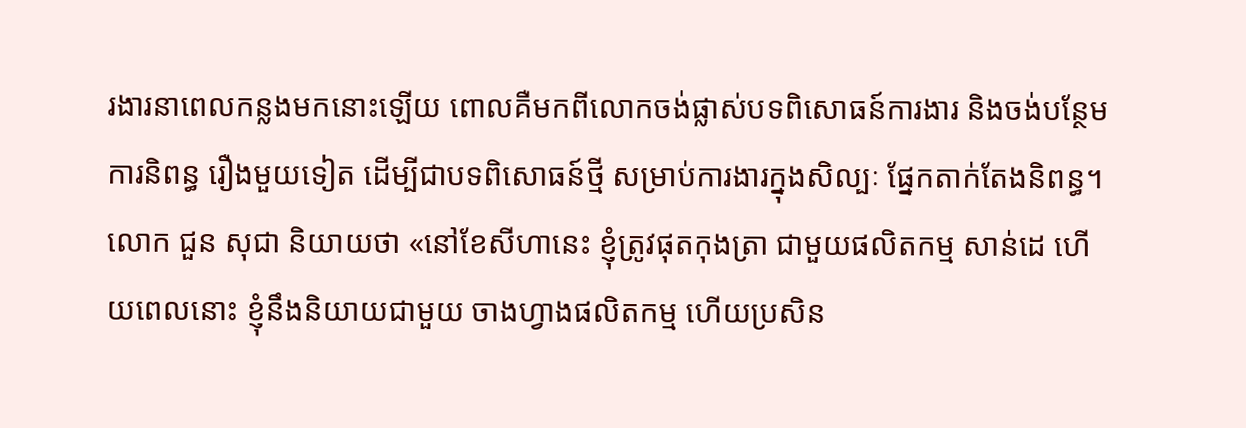រងារនាពេលកន្លងមកនោះឡើយ ពោលគឺមកពីលោកចង់ផ្លាស់បទពិសោធន៍ការងារ និងចង់បន្ថែមការនិពន្ធ រឿងមួយទៀត ដើម្បីជាបទពិសោធន៍ថ្មី សម្រាប់ការងារក្នុងសិល្បៈ ផ្នែកតាក់តែងនិពន្ធ។
លោក ជួន សុជា និយាយថា «នៅខែសីហានេះ ខ្ញុំត្រូវផុតកុងត្រា ជាមួយផលិតកម្ម សាន់ដេ ហើយពេលនោះ ខ្ញុំនឹងនិយាយជាមួយ ចាងហ្វាងផលិតកម្ម ហើយប្រសិន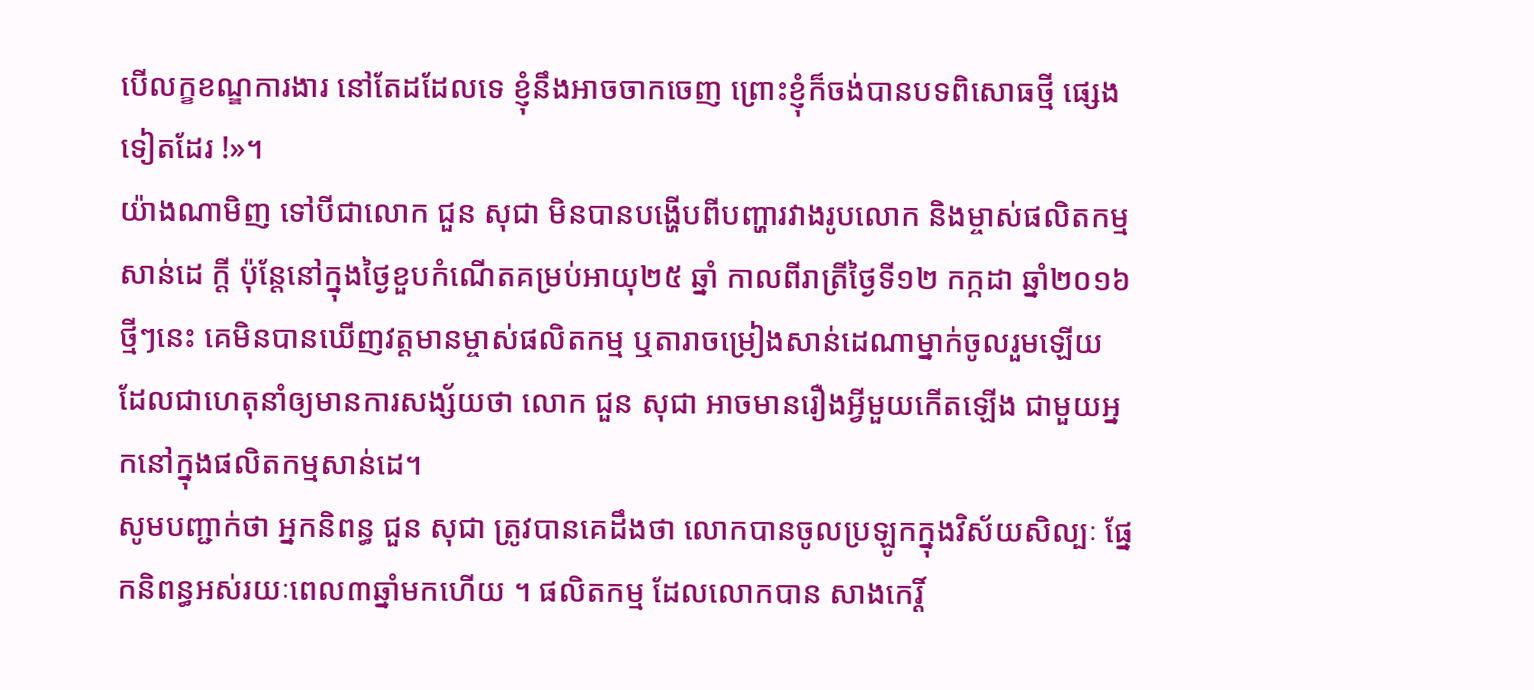បើលក្ខខណ្ឌការងារ នៅតែដដែលទេ ខ្ញុំនឹងអាចចាកចេញ ព្រោះខ្ញុំក៏ចង់បានបទពិសោធថ្មី ផ្សេងទៀតដែរ !»។
យ៉ាងណាមិញ ទៅបីជាលោក ជួន សុជា មិនបានបង្ហើបពីបញ្ហារវាងរូបលោក និងម្ចាស់ផលិតកម្ម សាន់ដេ ក្ដី ប៉ុន្តែនៅក្នុងថ្ងៃខួបកំណើតគម្រប់អាយុ២៥ ឆ្នាំ កាលពីរាត្រីថ្ងៃទី១២ កក្កដា ឆ្នាំ២០១៦ ថ្មីៗនេះ គេមិនបានឃើញវត្តមានម្ចាស់ផលិតកម្ម ឬតារាចម្រៀងសាន់ដេណាម្នាក់ចូលរួមឡើយ ដែលជាហេតុនាំឲ្យមានការសង្ស័យថា លោក ជួន សុជា អាចមានរឿងអ្វីមួយកើតឡើង ជាមួយអ្នកនៅក្នុងផលិតកម្មសាន់ដេ។
សូមបញ្ជាក់ថា អ្នកនិពន្ធ ជួន សុជា ត្រូវបានគេដឹងថា លោកបានចូលប្រឡូកក្នុងវិស័យសិល្បៈ ផ្នែកនិពន្ធអស់រយៈពេល៣ឆ្នាំមកហើយ ។ ផលិតកម្ម ដែលលោកបាន សាងកេរ្តិ៍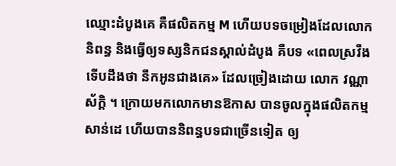ឈ្មោះដំបូងគេ គឺផលិតកម្ម M ហើយបទចម្រៀងដែលលោកនិពន្ធ និងធ្វើឲ្យទស្សនិកជនស្គាល់ដំបូង គឺបទ «ពេលស្រវឹងទើបដឹងថា នឹកអូនជាងគេ» ដែលច្រៀងដោយ លោក វណ្ណា ស័ក្តិ ។ ក្រោយមកលោកមានឱកាស បានចូលក្នុងផលិតកម្ម សាន់ដេ ហើយបាននិពន្ធបទជាច្រើនទៀត ឲ្យ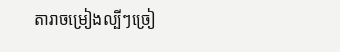តារាចម្រៀងល្បីៗច្រៀ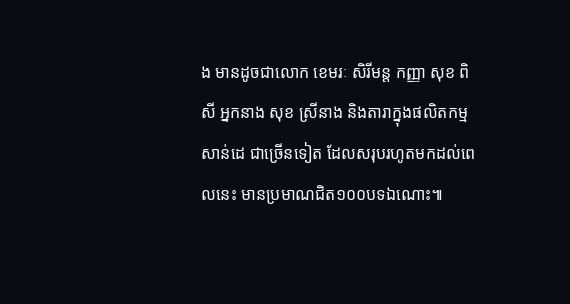ង មានដូចជាលោក ខេមរៈ សិរីមន្ត កញ្ញា សុខ ពិសី អ្នកនាង សុខ ស្រីនាង និងតារាក្នុងផលិតកម្មសាន់ដេ ជាច្រើនទៀត ដែលសរុបរហូតមកដល់ពេលនេះ មានប្រមាណជិត១០០បទឯណោះ៕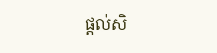ផ្តល់សិ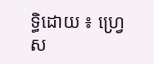ទ្ធិដោយ ៖ ហ្រ្វេស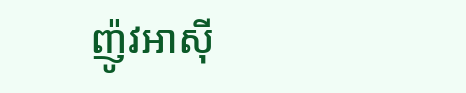ញ៉ូវអាសុី